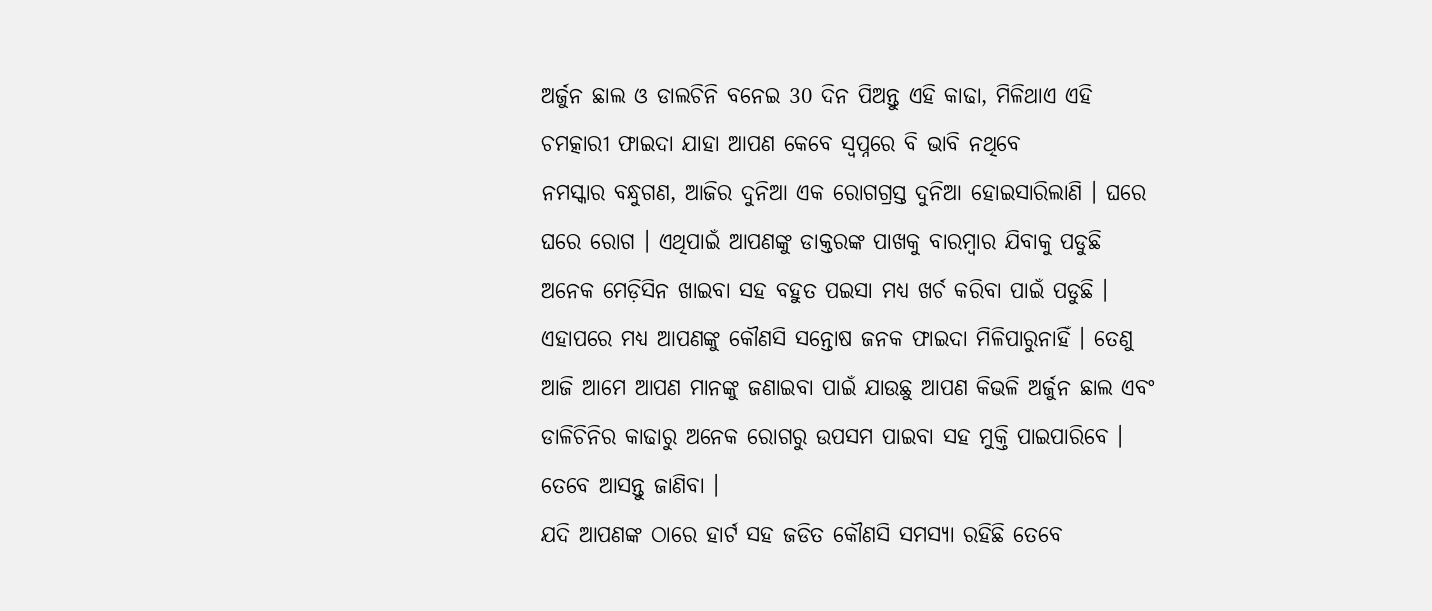ଅର୍ଜୁନ ଛାଲ ଓ ଡାଲଚିନି ବନେଇ 30 ଦିନ ପିଅନ୍ତୁ ଏହି କାଢା, ମିଳିଥାଏ ଏହି ଚମତ୍କାରୀ ଫାଇଦା ଯାହା ଆପଣ କେବେ ସ୍ଵପ୍ନରେ ବି ଭାବି ନଥିବେ
ନମସ୍କାର ବନ୍ଧୁଗଣ, ଆଜିର ଦୁନିଆ ଏକ ରୋଗଗ୍ରସ୍ତ ଦୁନିଆ ହୋଇସାରିଲାଣି । ଘରେ ଘରେ ରୋଗ । ଏଥିପାଇଁ ଆପଣଙ୍କୁ ଡାକ୍ତରଙ୍କ ପାଖକୁ ବାରମ୍ବାର ଯିବାକୁ ପଡୁଛି ଅନେକ ମେଡ଼ିସିନ ଖାଇବା ସହ ବହୁତ ପଇସା ମଧ୍ୟ ଖର୍ଚ କରିବା ପାଇଁ ପଡୁଛି । ଏହାପରେ ମଧ୍ୟ ଆପଣଙ୍କୁ କୌଣସି ସନ୍ତୋଷ ଜନକ ଫାଇଦା ମିଳିପାରୁନାହିଁ । ତେଣୁ ଆଜି ଆମେ ଆପଣ ମାନଙ୍କୁ ଜଣାଇବା ପାଇଁ ଯାଉଛୁ ଆପଣ କିଭଳି ଅର୍ଜୁନ ଛାଲ ଏବଂ ଡାଳିଚିନିର କାଢାରୁ ଅନେକ ରୋଗରୁ ଉପସମ ପାଇବା ସହ ମୁକ୍ତି ପାଇପାରିବେ । ତେବେ ଆସନ୍ତୁ ଜାଣିବା ।
ଯଦି ଆପଣଙ୍କ ଠାରେ ହାର୍ଟ ସହ ଜଡିତ କୌଣସି ସମସ୍ୟା ରହିଛି ତେବେ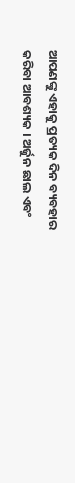ଆପଣଙ୍କୁ ଏହାକୁ ପ୍ରତ୍ୟକ ଦିନ ବ୍ୟବହାର କରିବା ଆବଶ୍ୟକ । ଅର୍ଜୁନ ଛାଲ ଏବଂ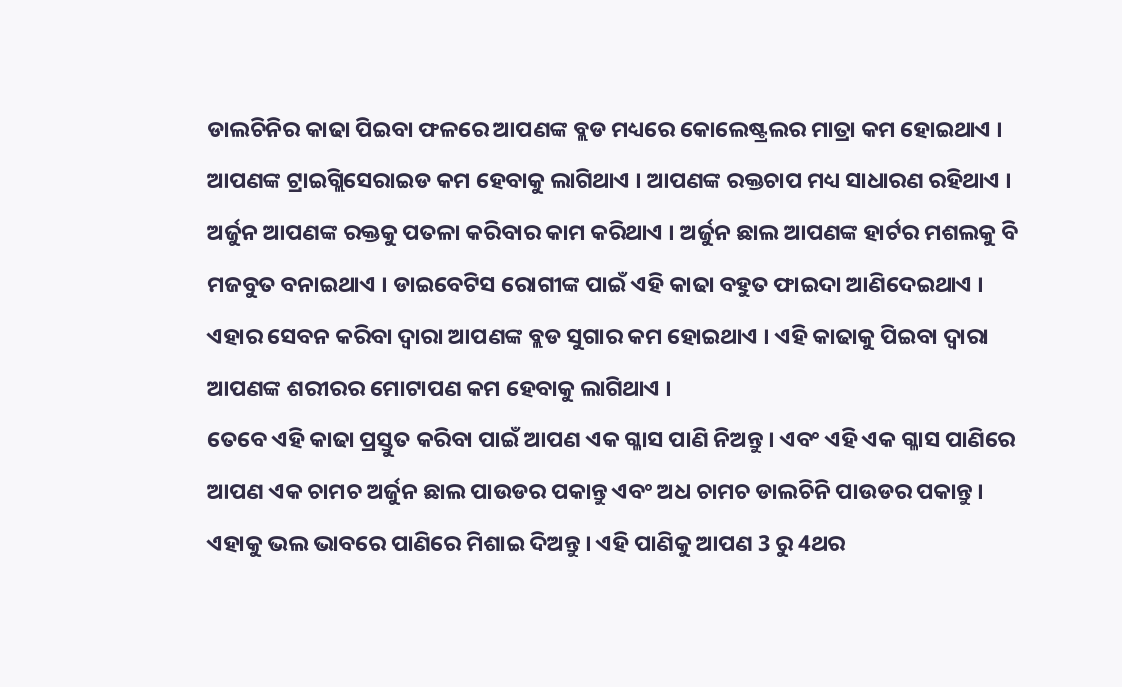ଡାଲଚିନିର କାଢା ପିଇବା ଫଳରେ ଆପଣଙ୍କ ବ୍ଲଡ ମଧ୍ୟରେ କୋଲେଷ୍ଟ୍ରଲର ମାତ୍ରା କମ ହୋଇଥାଏ । ଆପଣଙ୍କ ଟ୍ରାଇଗ୍ଲିସେରାଇଡ କମ ହେବାକୁ ଲାଗିଥାଏ । ଆପଣଙ୍କ ରକ୍ତଚାପ ମଧ୍ୟ ସାଧାରଣ ରହିଥାଏ ।
ଅର୍ଜୁନ ଆପଣଙ୍କ ରକ୍ତକୁ ପତଳା କରିବାର କାମ କରିଥାଏ । ଅର୍ଜୁନ ଛାଲ ଆପଣଙ୍କ ହାର୍ଟର ମଶଲକୁ ବି ମଜବୁତ ବନାଇଥାଏ । ଡାଇବେଟିସ ରୋଗୀଙ୍କ ପାଇଁ ଏହି କାଢା ବହୁତ ଫାଇଦା ଆଣିଦେଇଥାଏ । ଏହାର ସେବନ କରିବା ଦ୍ଵାରା ଆପଣଙ୍କ ବ୍ଲଡ ସୁଗାର କମ ହୋଇଥାଏ । ଏହି କାଢାକୁ ପିଇବା ଦ୍ଵାରା ଆପଣଙ୍କ ଶରୀରର ମୋଟାପଣ କମ ହେବାକୁ ଲାଗିଥାଏ ।
ତେବେ ଏହି କାଢା ପ୍ରସ୍ତୁତ କରିବା ପାଇଁ ଆପଣ ଏକ ଗ୍ଳାସ ପାଣି ନିଅନ୍ତୁ । ଏବଂ ଏହି ଏକ ଗ୍ଳାସ ପାଣିରେ ଆପଣ ଏକ ଚାମଚ ଅର୍ଜୁନ ଛାଲ ପାଉଡର ପକାନ୍ତୁ ଏବଂ ଅଧ ଚାମଚ ଡାଲଚିନି ପାଉଡର ପକାନ୍ତୁ । ଏହାକୁ ଭଲ ଭାବରେ ପାଣିରେ ମିଶାଇ ଦିଅନ୍ତୁ । ଏହି ପାଣିକୁ ଆପଣ 3 ରୁ 4ଥର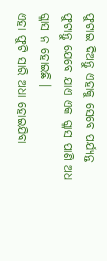ଫୁଟାଇ ଦିଅନ୍ତୁ ଏହାକୁ ସେବେ ପର୍ଯ୍ୟନ୍ତ ଫୁଟାନ୍ତୁ ଯେବେ ଯାଏ ଏକ ଗ୍ଳାସ ପାଣି ଅଧ ଗ୍ଳାସ ନ ହୋଇଛି ।
ଏହା ଫୁଟି ସାରି ଅଧା ହୋଇଯିବା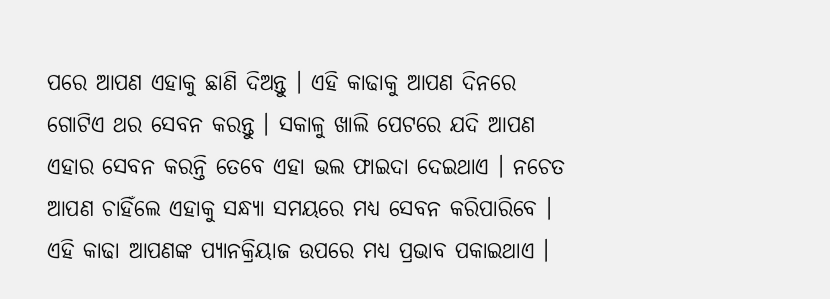ପରେ ଆପଣ ଏହାକୁ ଛାଣି ଦିଅନ୍ତୁ । ଏହି କାଢାକୁ ଆପଣ ଦିନରେ ଗୋଟିଏ ଥର ସେବନ କରନ୍ତୁ । ସକାଳୁ ଖାଲି ପେଟରେ ଯଦି ଆପଣ ଏହାର ସେବନ କରନ୍ତି ତେବେ ଏହା ଭଲ ଫାଇଦା ଦେଇଥାଏ । ନଚେତ ଆପଣ ଚାହିଁଲେ ଏହାକୁ ସନ୍ଧ୍ୟା ସମୟରେ ମଧ୍ୟ ସେବନ କରିପାରିବେ ।
ଏହି କାଢା ଆପଣଙ୍କ ପ୍ୟାନକ୍ରିୟାଜ ଉପରେ ମଧ୍ୟ ପ୍ରଭାବ ପକାଇଥାଏ ।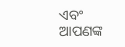ଏବଂ ଆପଣଙ୍କ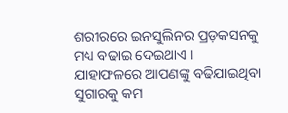ଶରୀରରେ ଇନସୁଲିନର ପ୍ରଡ଼କସନକୁ ମଧ୍ୟ ବଢାଇ ଦେଇଥାଏ । ଯାହାଫଳରେ ଆପଣଙ୍କୁ ବଢିଯାଇଥିବା ସୁଗାରକୁ କମ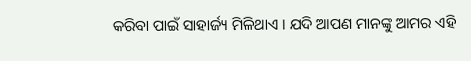କରିବା ପାଇଁ ସାହାର୍ଜ୍ୟ ମିଳିଥାଏ । ଯଦି ଆପଣ ମାନଙ୍କୁ ଆମର ଏହି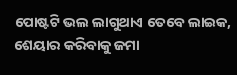ପୋଷ୍ଟଟି ଭଲ ଲାଗୁଥାଏ ତେବେ ଲାଇକ, ଶେୟାର କରିବାକୁ ଜମା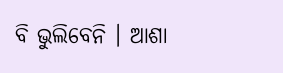ବି ଭୁଲିବେନି । ଆଶା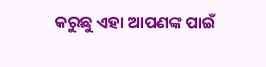କରୁଛୁ ଏହା ଆପଣଙ୍କ ପାଇଁ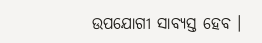ଉପଯୋଗୀ ସାବ୍ୟସ୍ତ ହେବ ।